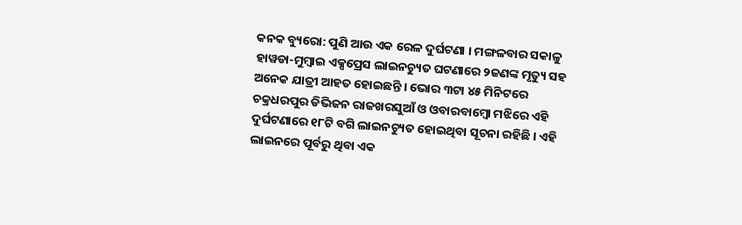କନକ ବ୍ୟୁରୋ: ପୁଣି ଆଉ ଏକ ରେଳ ଦୁର୍ଘଟଣା । ମଙ୍ଗଳବାର ସକାଳୁ ହାୱଡା-ମୁମ୍ବାଇ ଏକ୍ସପ୍ରେସ ଲାଇନଚ୍ୟୁତ ଘଟଣାରେ ୨ଜଣଙ୍କ ମୃତ୍ୟୁ ସହ ଅନେକ ଯାତ୍ରୀ ଆହତ ହୋଇଛନ୍ତି । ଭୋର ୩ଟା ୪୫ ମିନିଟରେ ଚକ୍ରଧରପୁର ଡିଭିଜନ ରାଜଖରସୁଆଁ ଓ ଓବାରବାମ୍ବୋ ମଝିରେ ଏହି ଦୁର୍ଘଟଣାରେ ୧୮ଟି ବଗି ଲାଇନଚ୍ୟୁତ ହୋଇଥିବା ସୂଚନା ରହିଛି । ଏହି ଲାଇନରେ ପୂର୍ବରୁ ଥିବା ଏକ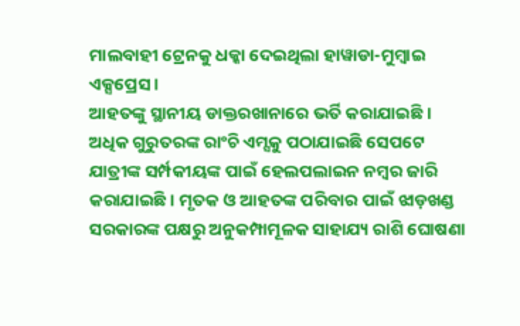ମାଲବାହୀ ଟ୍ରେନକୁ ଧକ୍କା ଦେଇଥିଲା ହାୱାଡା-ମୁମ୍ବାଇ ଏକ୍ସପ୍ରେସ ।
ଆହତଙ୍କୁ ସ୍ଥାନୀୟ ଡାକ୍ତରଖାନାରେ ଭର୍ତି କରାଯାଇଛି । ଅଧିକ ଗୁରୁତରଙ୍କ ରାଂଚି ଏମ୍ସକୁ ପଠାଯାଇଛି ସେପଟେ ଯାତ୍ରୀଙ୍କ ସର୍ମ୍ପକୀୟଙ୍କ ପାଇଁ ହେଲପଲାଇନ ନମ୍ବର ଜାରି କରାଯାଇଛି । ମୃତକ ଓ ଆହତଙ୍କ ପରିବାର ପାଇଁ ଝାଡ଼ଖଣ୍ଡ ସରକାରଙ୍କ ପକ୍ଷରୁ ଅନୁକମ୍ପାମୂଳକ ସାହାଯ୍ୟ ରାଶି ଘୋଷଣା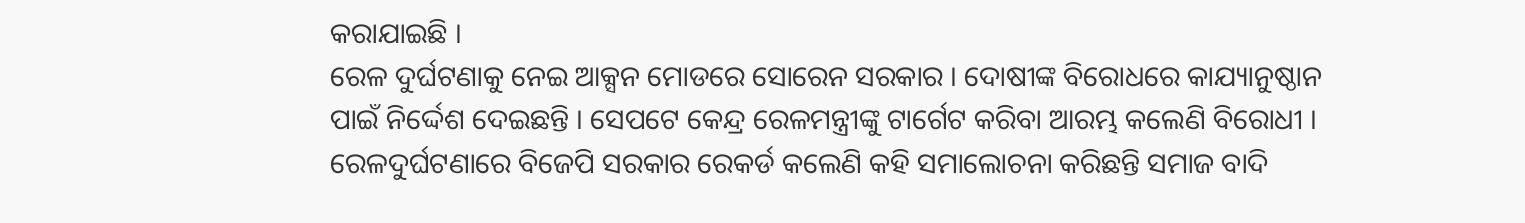କରାଯାଇଛି ।
ରେଳ ଦୁର୍ଘଟଣାକୁ ନେଇ ଆକ୍ସନ ମୋଡରେ ସୋରେନ ସରକାର । ଦୋଷୀଙ୍କ ବିରୋଧରେ କାଯ୍ୟାନୁଷ୍ଠାନ ପାଇଁ ନିର୍ଦ୍ଦେଶ ଦେଇଛନ୍ତି । ସେପଟେ କେନ୍ଦ୍ର ରେଳମନ୍ତ୍ରୀଙ୍କୁ ଟାର୍ଗେଟ କରିବା ଆରମ୍ଭ କଲେଣି ବିରୋଧୀ । ରେଳଦୁର୍ଘଟଣାରେ ବିଜେପି ସରକାର ରେକର୍ଡ କଲେଣି କହି ସମାଲୋଚନା କରିଛନ୍ତି ସମାଜ ବାଦି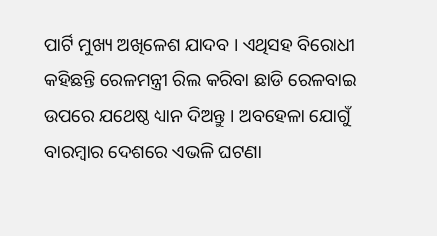ପାର୍ଟି ମୁଖ୍ୟ ଅଖିଳେଶ ଯାଦବ । ଏଥିସହ ବିରୋଧୀ କହିଛନ୍ତି ରେଳମନ୍ତ୍ରୀ ରିଲ କରିବା ଛାଡି ରେଳବାଇ ଉପରେ ଯଥେଷ୍ଠ ଧ୍ୟାନ ଦିଅନ୍ତୁ । ଅବହେଳା ଯୋଗୁଁ ବାରମ୍ବାର ଦେଶରେ ଏଭଳି ଘଟଣା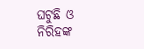ଘଟୁଛି ଓ ନିରିହଙ୍କ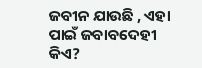ଜବୀନ ଯାଉଛି , ଏହା ପାଇଁ ଜବାବଦେହୀ କିଏ?